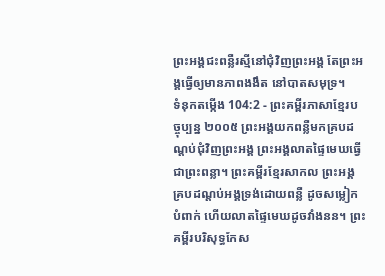ព្រះអង្គជះពន្លឺរស្មីនៅជុំវិញព្រះអង្គ តែព្រះអង្គធ្វើឲ្យមានភាពងងឹត នៅបាតសមុទ្រ។
ទំនុកតម្កើង 104:2 - ព្រះគម្ពីរភាសាខ្មែរបច្ចុប្បន្ន ២០០៥ ព្រះអង្គយកពន្លឺមកគ្របដណ្ដប់ជុំវិញព្រះអង្គ ព្រះអង្គលាតផ្ទៃមេឃធ្វើជាព្រះពន្លា។ ព្រះគម្ពីរខ្មែរសាកល ព្រះអង្គគ្របដណ្ដប់អង្គទ្រង់ដោយពន្លឺ ដូចសម្លៀកបំពាក់ ហើយលាតផ្ទៃមេឃដូចវាំងនន។ ព្រះគម្ពីរបរិសុទ្ធកែស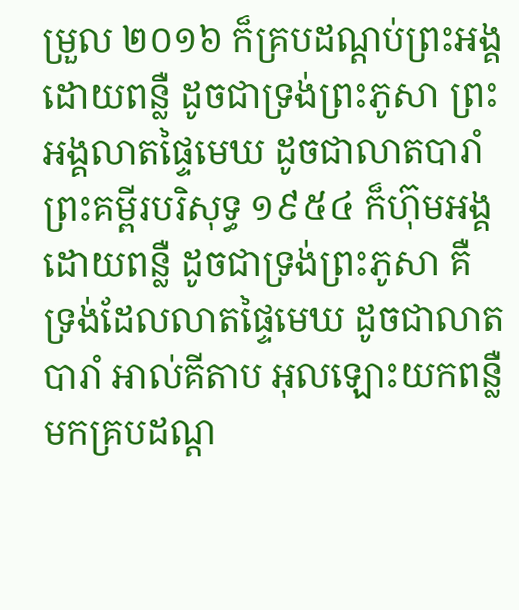ម្រួល ២០១៦ ក៏គ្របដណ្ដប់ព្រះអង្គដោយពន្លឺ ដូចជាទ្រង់ព្រះភូសា ព្រះអង្គលាតផ្ទៃមេឃ ដូចជាលាតបារាំ ព្រះគម្ពីរបរិសុទ្ធ ១៩៥៤ ក៏ហ៊ុមអង្គដោយពន្លឺ ដូចជាទ្រង់ព្រះភូសា គឺទ្រង់ដែលលាតផ្ទៃមេឃ ដូចជាលាតបារាំ អាល់គីតាប អុលឡោះយកពន្លឺមកគ្របដណ្ដ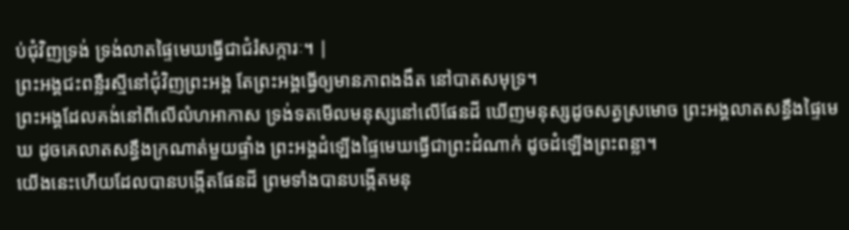ប់ជុំវិញទ្រង់ ទ្រង់លាតផ្ទៃមេឃធ្វើជាជំរំសក្ការៈ។ |
ព្រះអង្គជះពន្លឺរស្មីនៅជុំវិញព្រះអង្គ តែព្រះអង្គធ្វើឲ្យមានភាពងងឹត នៅបាតសមុទ្រ។
ព្រះអង្គដែលគង់នៅពីលើលំហអាកាស ទ្រង់ទតមើលមនុស្សនៅលើផែនដី ឃើញមនុស្សដូចសត្វស្រមោច ព្រះអង្គលាតសន្ធឹងផ្ទៃមេឃ ដូចគេលាតសន្ធឹងក្រណាត់មួយផ្ទាំង ព្រះអង្គដំឡើងផ្ទៃមេឃធ្វើជាព្រះដំណាក់ ដូចដំឡើងព្រះពន្លា។
យើងនេះហើយដែលបានបង្កើតផែនដី ព្រមទាំងបានបង្កើតមនុ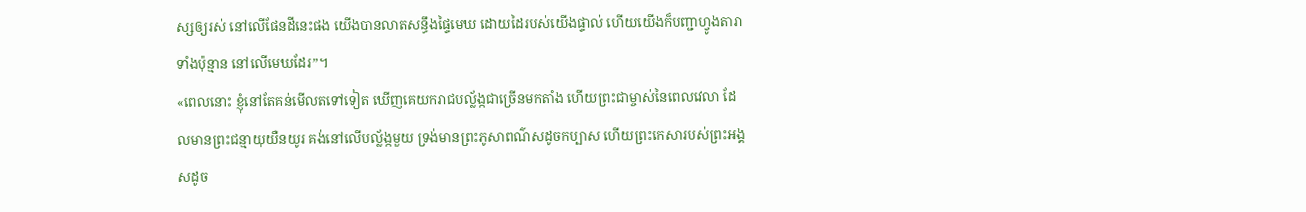ស្សឲ្យរស់ នៅលើផែនដីនេះផង យើងបានលាតសន្ធឹងផ្ទៃមេឃ ដោយដៃរបស់យើងផ្ទាល់ ហើយយើងក៏បញ្ជាហ្វូងតារាទាំងប៉ុន្មាន នៅលើមេឃដែរ”។
«ពេលនោះ ខ្ញុំនៅតែគន់មើលតទៅទៀត ឃើញគេយករាជបល្ល័ង្កជាច្រើនមកតាំង ហើយព្រះជាម្ចាស់នៃពេលវេលា ដែលមានព្រះជន្មាយុយឺនយូរ គង់នៅលើបល្ល័ង្កមួយ ទ្រង់មានព្រះភូសាពណ៌សដូចកប្បាស ហើយព្រះកេសារបស់ព្រះអង្គសដូច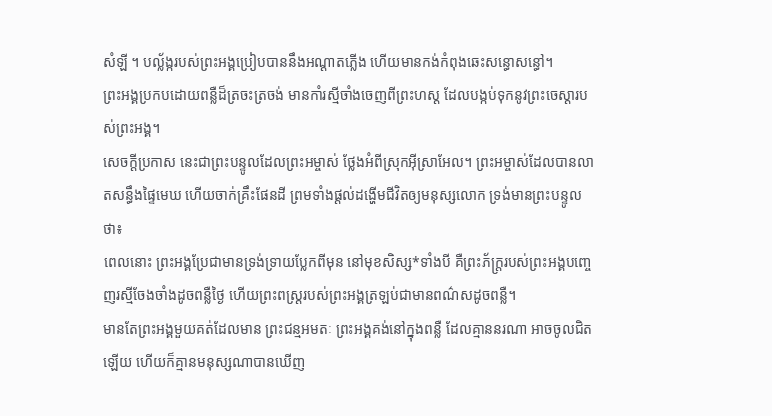សំឡី ។ បល្ល័ង្ករបស់ព្រះអង្គប្រៀបបាននឹងអណ្ដាតភ្លើង ហើយមានកង់កំពុងឆេះសន្ធោសន្ធៅ។
ព្រះអង្គប្រកបដោយពន្លឺដ៏ត្រចះត្រចង់ មានកាំរស្មីចាំងចេញពីព្រះហស្ដ ដែលបង្កប់ទុកនូវព្រះចេស្ដារបស់ព្រះអង្គ។
សេចក្ដីប្រកាស នេះជាព្រះបន្ទូលដែលព្រះអម្ចាស់ ថ្លែងអំពីស្រុកអ៊ីស្រាអែល។ ព្រះអម្ចាស់ដែលបានលាតសន្ធឹងផ្ទៃមេឃ ហើយចាក់គ្រឹះផែនដី ព្រមទាំងផ្ដល់ដង្ហើមជីវិតឲ្យមនុស្សលោក ទ្រង់មានព្រះបន្ទូលថា៖
ពេលនោះ ព្រះអង្គប្រែជាមានទ្រង់ទ្រាយប្លែកពីមុន នៅមុខសិស្ស*ទាំងបី គឺព្រះភ័ក្ត្ររបស់ព្រះអង្គបញ្ចេញរស្មីចែងចាំងដូចពន្លឺថ្ងៃ ហើយព្រះពស្ដ្ររបស់ព្រះអង្គត្រឡប់ជាមានពណ៌សដូចពន្លឺ។
មានតែព្រះអង្គមួយគត់ដែលមាន ព្រះជន្មអមតៈ ព្រះអង្គគង់នៅក្នុងពន្លឺ ដែលគ្មាននរណា អាចចូលជិតឡើយ ហើយក៏គ្មានមនុស្សណាបានឃើញ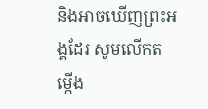និងអាចឃើញព្រះអង្គដែរ សូមលើកតម្កើង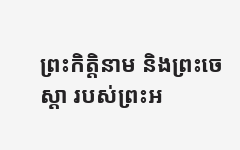ព្រះកិត្តិនាម និងព្រះចេស្ដា របស់ព្រះអ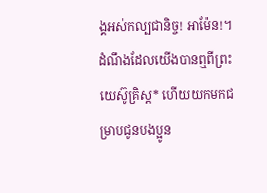ង្គអស់កល្បជានិច្ច! អាម៉ែន!។
ដំណឹងដែលយើងបានឮពីព្រះយេស៊ូគ្រិស្ត* ហើយយកមកជម្រាបជូនបងប្អូន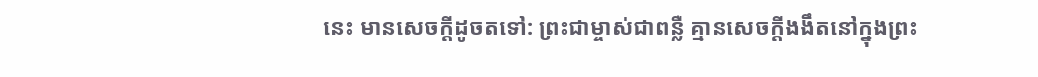នេះ មានសេចក្ដីដូចតទៅ: ព្រះជាម្ចាស់ជាពន្លឺ គ្មានសេចក្ដីងងឹតនៅក្នុងព្រះ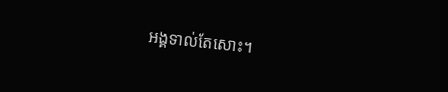អង្គទាល់តែសោះ។